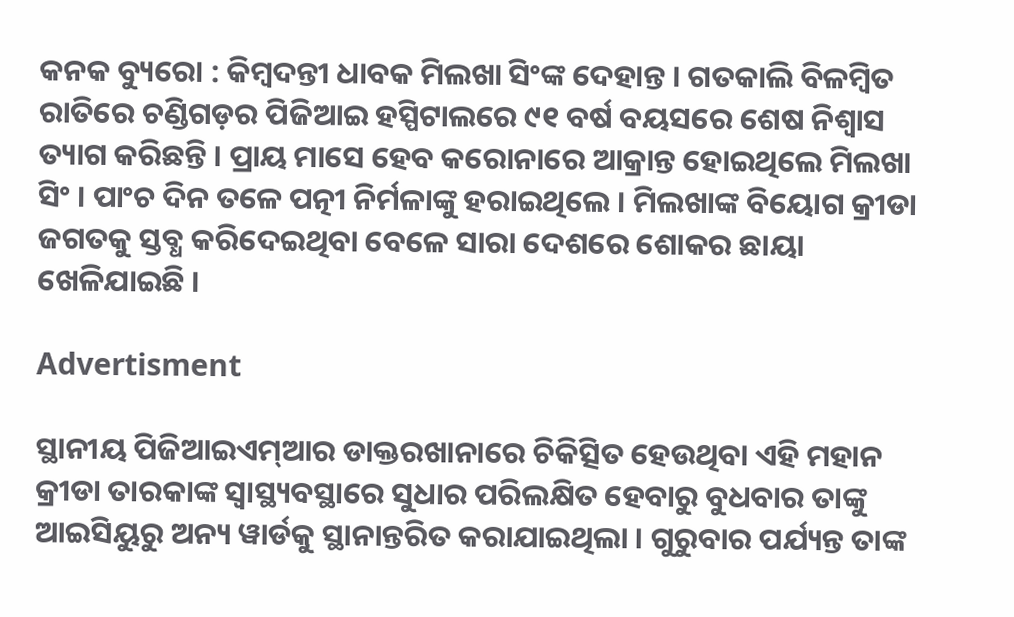କନକ ବ୍ୟୁରୋ : କିମ୍ବଦନ୍ତୀ ଧାବକ ମିଲଖା ସିଂଙ୍କ ଦେହାନ୍ତ । ଗତକାଲି ବିଳମ୍ବିତ ରାତିରେ ଚଣ୍ଡିଗଡ଼ର ପିଜିଆଇ ହସ୍ପିଟାଲରେ ୯୧ ବର୍ଷ ବୟସରେ ଶେଷ ନିଶ୍ୱାସ ତ୍ୟାଗ କରିଛନ୍ତି । ପ୍ରାୟ ମାସେ ହେବ କରୋନାରେ ଆକ୍ରାନ୍ତ ହୋଇଥିଲେ ମିଲଖା ସିଂ । ପାଂଚ ଦିନ ତଳେ ପତ୍ନୀ ନିର୍ମଳାଙ୍କୁ ହରାଇଥିଲେ । ମିଲଖାଙ୍କ ବିୟୋଗ କ୍ରୀଡା ଜଗତକୁ ସ୍ତବ୍ଧ କରିଦେଇଥିବା ବେଳେ ସାରା ଦେଶରେ ଶୋକର ଛାୟା ଖେଳିଯାଇଛି ।

Advertisment

ସ୍ଥାନୀୟ ପିଜିଆଇଏମ୍ଆର ଡାକ୍ତରଖାନାରେ ଚିକିତ୍ସିତ ହେଉଥିବା ଏହି ମହାନ କ୍ରୀଡା ତାରକାଙ୍କ ସ୍ୱାସ୍ଥ୍ୟବସ୍ଥାରେ ସୁଧାର ପରିଲକ୍ଷିତ ହେବାରୁ ବୁଧବାର ତାଙ୍କୁ ଆଇସିୟୁରୁ ଅନ୍ୟ ୱାର୍ଡକୁ ସ୍ଥାନାନ୍ତରିତ କରାଯାଇଥିଲା । ଗୁରୁବାର ପର୍ଯ୍ୟନ୍ତ ତାଙ୍କ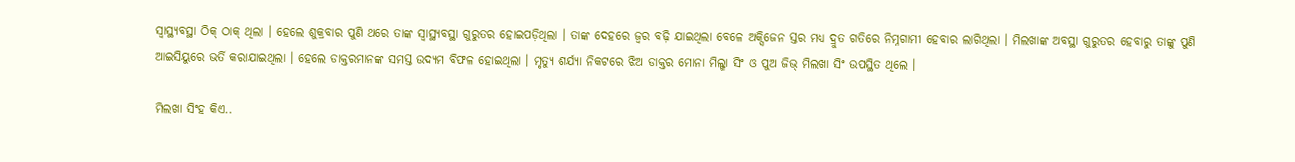ସ୍ୱାସ୍ଥ୍ୟବସ୍ଥା ଠିକ୍ ଠାକ୍ ଥିଲା । ହେଲେ ଶୁକ୍ରବାର ପୁଣି ଥରେ ତାଙ୍କ ସ୍ୱାସ୍ଥ୍ୟବସ୍ଥା ଗୁରୁତର ହୋଇପଡ଼ିଥିଲା । ତାଙ୍କ ଦେହରେ ଜ୍ୱର ବଢ଼ି ଯାଇଥିଲା ବେଳେ ଅକ୍ସିଜେନ ସ୍ତର ମଧ୍ୟ ଦ୍ରୁତ ଗତିରେ ନିମ୍ନଗାମୀ ହେବାର ଲାଗିଥିଲା । ମିଲଖାଙ୍କ ଅବସ୍ଥା ଗୁରୁତର ହେବାରୁ ତାଙ୍କୁ ପୁଣି ଆଇସିୟୁରେ ଭର୍ତି କରାଯାଇଥିଲା । ହେଲେ ଡାକ୍ତରମାନଙ୍କ ସମସ୍ତ ଉଦ୍ୟମ ବିଫଳ ହୋଇଥିଲା । ମୃତ୍ୟୁ ଶର୍ଯ୍ୟା ନିକଟରେ ଝିଅ ଡାକ୍ତର ମୋନା ମିଲ୍ଖା ସିଂ ଓ ପୁଅ ଜିଭ୍ ମିଲଖା ସିଂ ଉପସ୍ଥିତ ଥିଲେ ।

ମିଲଖା ସିଂହ କିଏ..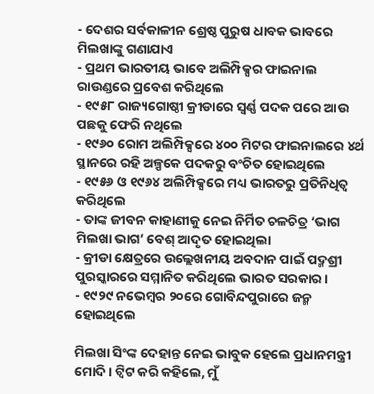- ଦେଶର ସର୍ବକାଳୀନ ଶ୍ରେଷ୍ଠ ପୁରୁଷ ଧାବକ ଭାବରେ ମିଲଖାଙ୍କୁ ଗଣାଯାଏ
- ପ୍ରଥମ ଭାରତୀୟ ଭାବେ ଅଲିମ୍ପିକ୍ସର ଫାଇନାଲ ରାଉଣ୍ଡରେ ପ୍ରବେଶ କରିଥିଲେ
- ୧୯୫୮ ରାଜ୍ୟଗୋଷ୍ଠୀ କ୍ରୀଡାରେ ସ୍ୱର୍ଣ୍ଣ ପଦକ ପରେ ଆଉ ପଛକୁ ଫେରି ନଥିଲେ
- ୧୯୬୦ ରୋମ ଅଲିମ୍ପିକ୍ସରେ ୪୦୦ ମିଟର ଫାଇନାଲରେ ୪ର୍ଥ ସ୍ଥାନରେ ରହି ଅଳ୍ପକେ ପଦକରୁ ବଂଚିତ ହୋଇଥିଲେ
- ୧୯୫୬ ଓ ୧୯୬୪ ଅଲିମ୍ପିକ୍ସରେ ମଧ୍ୟ ଭାରତରୁ ପ୍ରତିନିଧିତ୍ୱ କରିଥିଲେ
- ତାଙ୍କ ଜୀବନ କାହାଣୀକୁ ନେଇ ନିର୍ମିତ ଚଳଚିତ୍ର ‘ଭାଗ ମିଲଖା ଭାଗ’ ବେଶ୍ ଆଦୃତ ହୋଇଥିଲା
- କ୍ରୀଡା କ୍ଷେତ୍ରରେ ଉଲ୍ଲେଖନୀୟ ଅବଦାନ ପାଇଁ ପଦ୍ମଶ୍ରୀ ପୁରସ୍କାରରେ ସମ୍ମାନିତ କରିଥିଲେ ଭାରତ ସରକାର ।
- ୧୯୨୯ ନଭେମ୍ବର ୨୦ରେ ଗୋବିନ୍ଦପୁରାରେ ଜନ୍ମ ହୋଇଥିଲେ

ମିଲଖା ସିଂଙ୍କ ଦେହାନ୍ତ ନେଇ ଭାବୁକ ହେଲେ ପ୍ରଧାନମନ୍ତ୍ରୀ ମୋଦି। ଟ୍ୱିଟ କରି କହିଲେ, ମୁଁ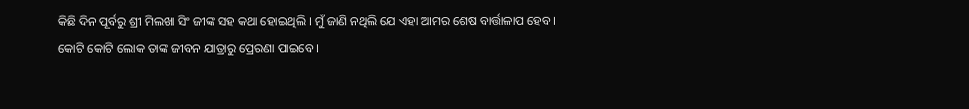କିଛି ଦିନ ପୂର୍ବରୁ ଶ୍ରୀ ମିଲଖା ସିଂ ଜୀଙ୍କ ସହ କଥା ହୋଇଥିଲି । ମୁଁ ଜାଣି ନଥିଲି ଯେ ଏହା ଆମର ଶେଷ ବାର୍ତ୍ତାଳାପ ହେବ । କୋଟି କୋଟି ଲୋକ ତାଙ୍କ ଜୀବନ ଯାତ୍ରାରୁ ପ୍ରେରଣା ପାଇବେ ।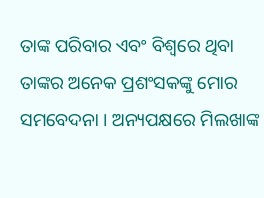ତାଙ୍କ ପରିବାର ଏବଂ ବିଶ୍ୱରେ ଥିବା ତାଙ୍କର ଅନେକ ପ୍ରଶଂସକଙ୍କୁ ମୋର ସମବେଦନା । ଅନ୍ୟପକ୍ଷରେ ମିଲଖାଙ୍କ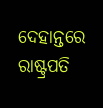ଦେହାନ୍ତରେ ରାଷ୍ଟ୍ରପତି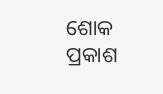ଶୋକ ପ୍ରକାଶ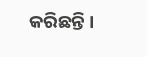କରିଛନ୍ତି ।